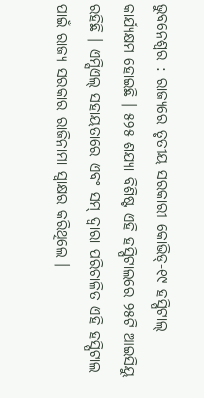ଭୁବନେଶ୍ୱର : ରାଜ୍ୟରେ ତୃତୀୟ ସରକାରୀ କୋଭିଡ୍-୧୯ ହସ୍ପିଟାଲ୍ କାର୍ଯ୍ୟକ୍ଷମ ହୋଇଛି । ୫୨୫ ଶଯ୍ୟା ବିଶିଷ୍ଟ ଏହି ହସ୍ପିଟାଲରେ ୨୫ଟି ଆଇସିୟୁ ରହିଛି । ଏମ୍ସିଏଲ୍ ସହାୟତାରେ ଏବଂ ସମ୍ ଦ୍ୱାରା ପରିଚାଳିତ ଏହି ହସ୍ପିଟାଲ ପାଇଁ ରାଜ୍ୟ ସରକାର ରାଜିନାମା ସ୍ୱାକ୍ଷର କରିଥିଲେ ।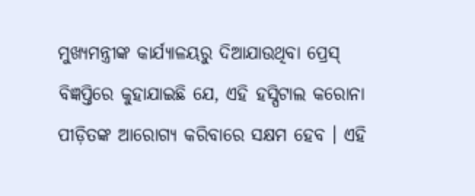ମୁଖ୍ୟମନ୍ତ୍ରୀଙ୍କ କାର୍ଯ୍ୟାଳୟରୁ ଦିଆଯାଉଥିବା ପ୍ରେସ୍ ବିଜ୍ଞପ୍ତିରେ କୁହାଯାଇଛି ଯେ, ଏହି ହସ୍ପିଟାଲ କରୋନା ପୀଡ଼ିତଙ୍କ ଆରୋଗ୍ୟ କରିବାରେ ସକ୍ଷମ ହେବ । ଏହି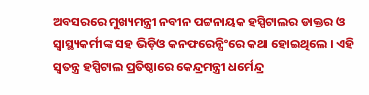ଅବସରରେ ମୁଖ୍ୟମନ୍ତ୍ରୀ ନବୀନ ପଟ୍ଟନାୟକ ହସ୍ପିଟାଲର ଡାକ୍ତର ଓ ସ୍ୱାସ୍ଥ୍ୟକର୍ମୀଙ୍କ ସହ ଭିଡ଼ିଓ କନଫରେନ୍ସିଂରେ କଥା ହୋଇଥିଲେ । ଏହି ସ୍ୱତନ୍ତ୍ର ହସ୍ପିଟାଲ ପ୍ରତିଷ୍ଠାରେ କେନ୍ଦ୍ରମନ୍ତ୍ରୀ ଧର୍ମେନ୍ଦ୍ର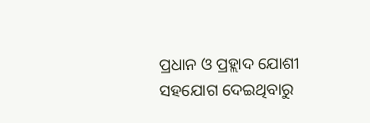ପ୍ରଧାନ ଓ ପ୍ରହ୍ଲାଦ ଯୋଶୀ ସହଯୋଗ ଦେଇଥିବାରୁ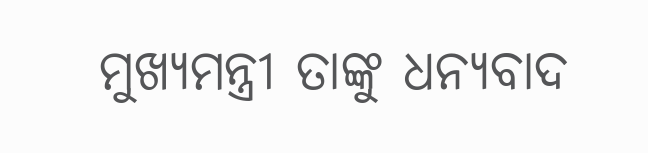ମୁଖ୍ୟମନ୍ତ୍ରୀ ତାଙ୍କୁ ଧନ୍ୟବାଦ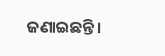ଜଣାଇଛନ୍ତି ।